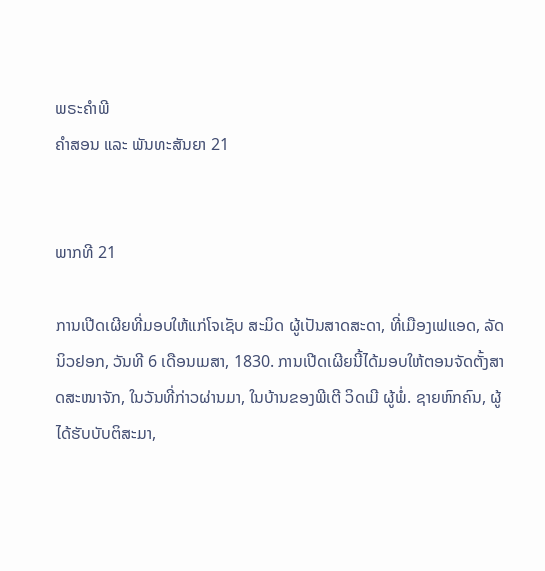ພຣະຄຳພີ
ຄຳສອນ ແລະ ພັນທະສັນຍາ 21


ພາກທີ 21

ການເປີດເຜີຍທີ່ມອບໃຫ້ແກ່ໂຈເຊັບ ສະມິດ ຜູ້ເປັນສາດສະດາ, ທີ່ເມືອງເຟແອດ, ລັດນິວຢອກ, ວັນທີ 6 ເດືອນເມສາ, 1830. ການເປີດເຜີຍນີ້ໄດ້ມອບໃຫ້ຕອນຈັດຕັ້ງສາດສະໜາຈັກ, ໃນວັນທີ່ກ່າວຜ່ານມາ, ໃນບ້ານຂອງພີເຕີ ວິດເມີ ຜູ້ພໍ່. ຊາຍຫົກຄົນ, ຜູ້ໄດ້ຮັບບັບຕິສະມາ,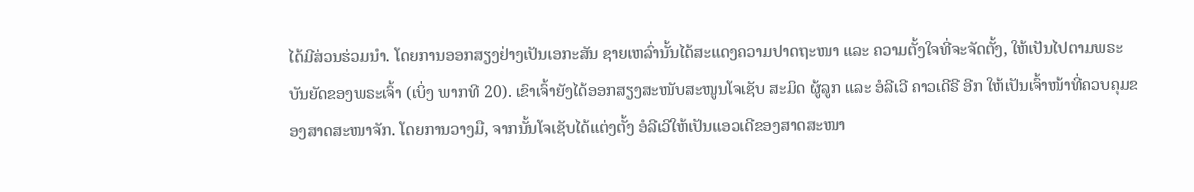ໄດ້ມີສ່ວນຮ່ວມນຳ. ໂດຍການອອກສຽງຢ່າງເປັນເອກະສັນ ຊາຍເຫລົ່ານັ້ນໄດ້ສະແດງຄວາມປາດຖະໜາ ແລະ ຄວາມຕັ້ງໃຈທີ່ຈະຈັດຕັ້ງ, ໃຫ້ເປັນໄປຕາມພຣະບັນຍັດຂອງພຣະເຈົ້າ (ເບິ່ງ ພາກທີ 20). ເຂົາເຈົ້າຍັງໄດ້ອອກສຽງສະໜັບສະໜູນໂຈເຊັບ ສະມິດ ຜູ້ລູກ ແລະ ອໍລີເວີ ຄາວເດີຣີ ອີກ ໃຫ້ເປັນເຈົ້າໜ້າທີ່ຄວບຄຸມຂອງສາດສະໜາຈັກ. ໂດຍການວາງມື, ຈາກນັ້ນໂຈເຊັບໄດ້ແຕ່ງຕັ້ງ ອໍລີເວີໃຫ້ເປັນແອວເດີຂອງສາດສະໜາ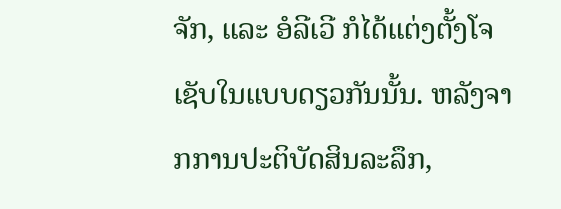ຈັກ, ແລະ ອໍລີເວີ ກໍໄດ້ແຕ່ງຕັ້ງໂຈເຊັບໃນແບບດຽວກັນນັ້ນ. ຫລັງຈາກການປະຕິບັດສິນລະລຶກ,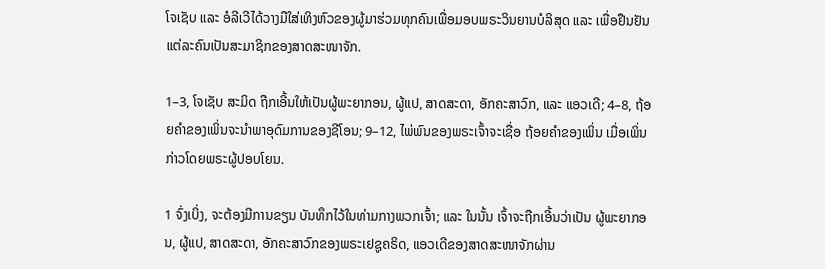ໂຈເຊັບ ແລະ ອໍລີເວີໄດ້ວາງມືໃສ່ເທິງຫົວຂອງຜູ້ມາຮ່ວມທຸກຄົນເພື່ອມອບພຣະວິນຍານບໍລິສຸດ ແລະ ເພື່ອຢືນຢັນແຕ່ລະຄົນເປັນສະມາຊິກຂອງສາດສະໜາຈັກ.

1–3, ໂຈເຊັບ ສະມິດ ຖືກເອີ້ນໃຫ້ເປັນຜູ້ພະຍາກອນ, ຜູ້ແປ, ສາດສະດາ, ອັກຄະສາວົກ, ແລະ ແອວເດີ; 4–8, ຖ້ອຍຄຳຂອງເພິ່ນຈະນຳພາອຸດົມການຂອງຊີໂອນ; 9–12, ໄພ່ພົນຂອງພຣະເຈົ້າຈະເຊື່ອ ຖ້ອຍຄຳຂອງເພິ່ນ ເມື່ອເພິ່ນກ່າວໂດຍພຣະຜູ້ປອບໂຍນ.

1 ຈົ່ງເບິ່ງ, ຈະຕ້ອງມີການຂຽນ ບັນທຶກໄວ້ໃນທ່າມກາງພວກເຈົ້າ; ແລະ ໃນນັ້ນ ເຈົ້າຈະຖືກເອີ້ນວ່າເປັນ ຜູ້ພະຍາກອນ, ຜູ້ແປ, ສາດສະດາ, ອັກຄະສາວົກຂອງພຣະເຢຊູຄຣິດ, ແອວເດີຂອງສາດສະໜາຈັກຜ່ານ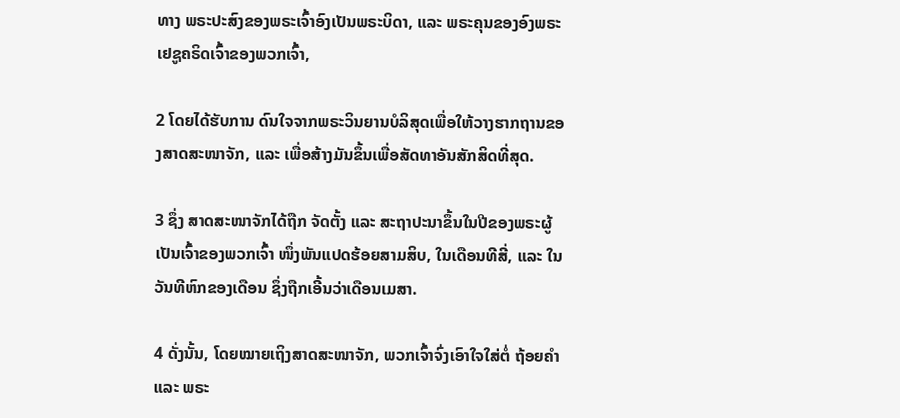ທາງ ພຣະປະສົງຂອງພຣະເຈົ້າອົງເປັນພຣະບິດາ, ແລະ ພຣະຄຸນຂອງອົງພຣະເຢຊູຄຣິດເຈົ້າຂອງພວກເຈົ້າ,

2 ໂດຍໄດ້ຮັບການ ດົນໃຈຈາກພຣະວິນຍານບໍລິສຸດເພື່ອໃຫ້ວາງຮາກຖານຂອງສາດສະໜາຈັກ, ແລະ ເພື່ອສ້າງມັນຂຶ້ນເພື່ອສັດທາອັນສັກສິດທີ່ສຸດ.

3 ຊຶ່ງ ສາດສະໜາຈັກໄດ້ຖືກ ຈັດຕັ້ງ ແລະ ສະຖາປະນາຂຶ້ນໃນປີຂອງພຣະຜູ້ເປັນເຈົ້າຂອງພວກເຈົ້າ ໜຶ່ງພັນແປດຮ້ອຍສາມສິບ, ໃນເດືອນທີສີ່, ແລະ ໃນວັນທີຫົກຂອງເດືອນ ຊຶ່ງຖືກເອີ້ນວ່າເດືອນເມສາ.

4 ດັ່ງນັ້ນ, ໂດຍໝາຍເຖິງສາດສະໜາຈັກ, ພວກເຈົ້າຈົ່ງເອົາໃຈໃສ່ຕໍ່ ຖ້ອຍຄຳ ແລະ ພຣະ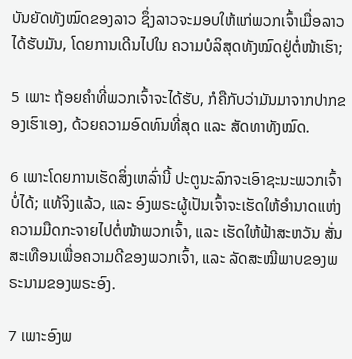ບັນຍັດທັງໝົດຂອງລາວ ຊຶ່ງລາວຈະມອບໃຫ້ແກ່ພວກເຈົ້າເມື່ອລາວໄດ້ຮັບມັນ, ໂດຍການເດີນໄປໃນ ຄວາມບໍລິສຸດທັງໝົດຢູ່ຕໍ່ໜ້າເຮົາ;

5 ເພາະ ຖ້ອຍຄຳທີ່ພວກເຈົ້າຈະໄດ້ຮັບ, ກໍຄືກັບວ່າມັນມາຈາກປາກຂອງເຮົາເອງ, ດ້ວຍຄວາມອົດທົນທີ່ສຸດ ແລະ ສັດທາທັງໝົດ.

6 ເພາະໂດຍການເຮັດສິ່ງເຫລົ່ານີ້ ປະຕູນະລົກຈະເອົາຊະນະພວກເຈົ້າບໍ່ໄດ້; ແທ້ຈິງແລ້ວ, ແລະ ອົງພຣະຜູ້ເປັນເຈົ້າຈະເຮັດໃຫ້ອຳນາດແຫ່ງ ຄວາມມືດກະຈາຍໄປຕໍ່ໜ້າພວກເຈົ້າ, ແລະ ເຮັດໃຫ້ຟ້າສະຫວັນ ສັ່ນສະເທືອນເພື່ອຄວາມດີຂອງພວກເຈົ້າ, ແລະ ລັດສະໝີພາບຂອງພຣະນາມຂອງພຣະອົງ.

7 ເພາະອົງພ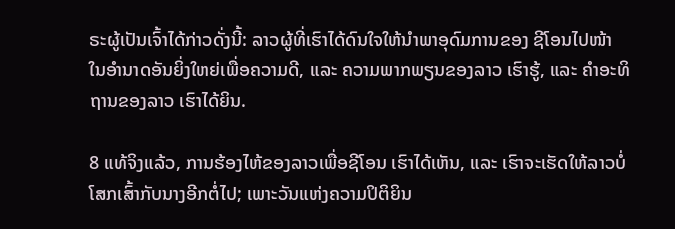ຣະຜູ້ເປັນເຈົ້າໄດ້ກ່າວດັ່ງນີ້: ລາວຜູ້ທີ່ເຮົາໄດ້ດົນໃຈໃຫ້ນຳພາອຸດົມການຂອງ ຊີໂອນໄປໜ້າ ໃນອຳນາດອັນຍິ່ງໃຫຍ່ເພື່ອຄວາມດີ, ແລະ ຄວາມພາກພຽນຂອງລາວ ເຮົາຮູ້, ແລະ ຄຳອະທິຖານຂອງລາວ ເຮົາໄດ້ຍິນ.

8 ແທ້ຈິງແລ້ວ, ການຮ້ອງໄຫ້ຂອງລາວເພື່ອຊີໂອນ ເຮົາໄດ້ເຫັນ, ແລະ ເຮົາຈະເຮັດໃຫ້ລາວບໍ່ໂສກເສົ້າກັບນາງອີກຕໍ່ໄປ; ເພາະວັນແຫ່ງຄວາມປິຕິຍິນ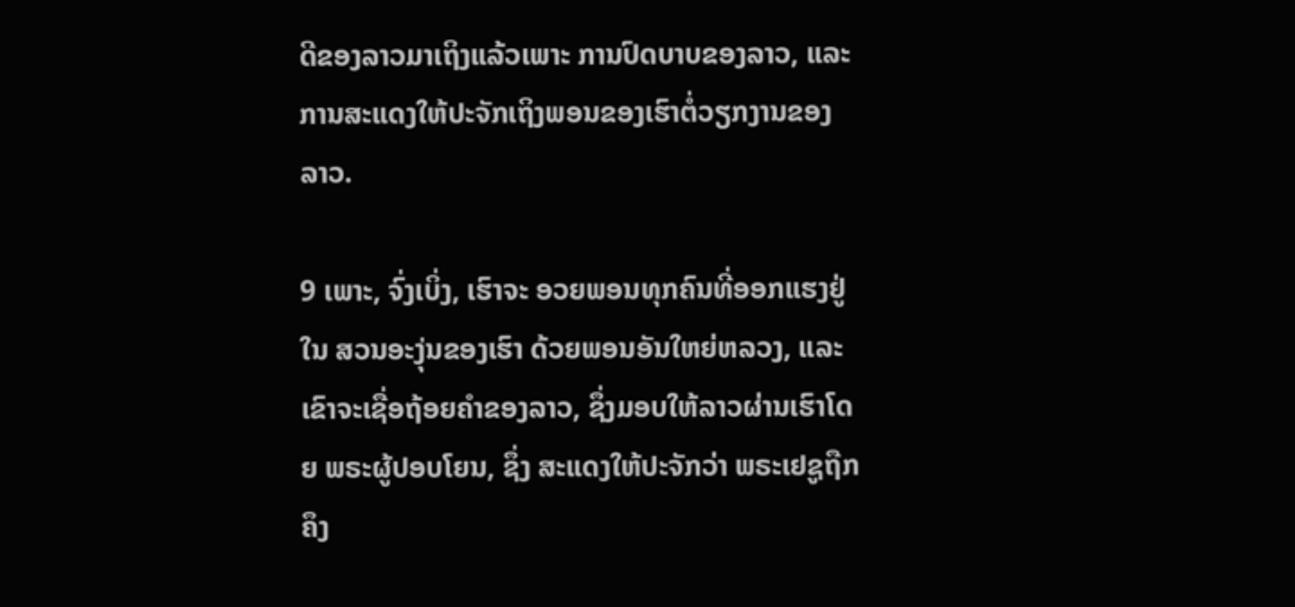ດີຂອງລາວມາເຖິງແລ້ວເພາະ ການປົດບາບຂອງລາວ, ແລະ ການສະແດງໃຫ້ປະຈັກເຖິງພອນຂອງເຮົາຕໍ່ວຽກງານຂອງລາວ.

9 ເພາະ, ຈົ່ງເບິ່ງ, ເຮົາຈະ ອວຍພອນທຸກຄົນທີ່ອອກແຮງຢູ່ໃນ ສວນອະງຸ່ນຂອງເຮົາ ດ້ວຍພອນອັນໃຫຍ່ຫລວງ, ແລະ ເຂົາຈະເຊື່ອຖ້ອຍຄຳຂອງລາວ, ຊຶ່ງມອບໃຫ້ລາວຜ່ານເຮົາໂດຍ ພຣະຜູ້ປອບໂຍນ, ຊຶ່ງ ສະແດງໃຫ້ປະຈັກວ່າ ພຣະເຢຊູຖືກ ຄຶງ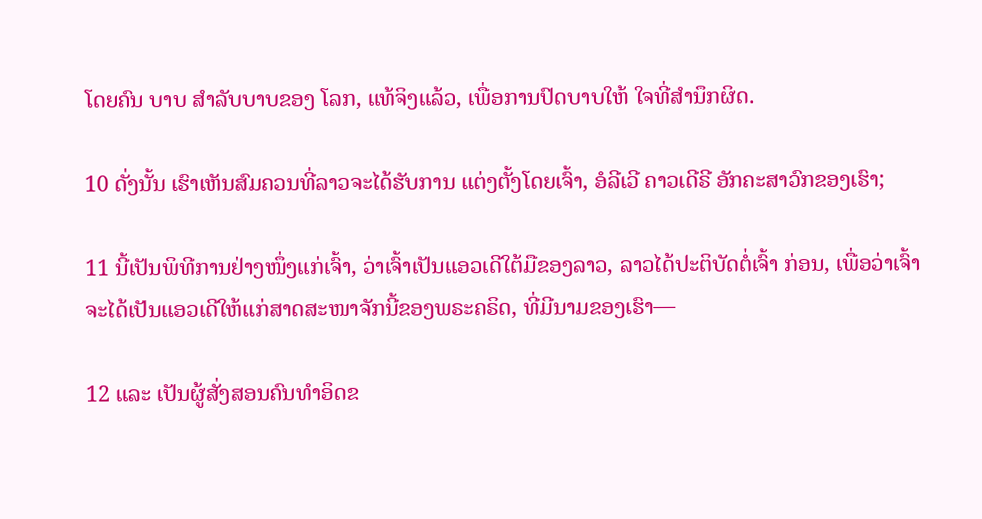ໂດຍຄົນ ບາບ ສຳລັບບາບຂອງ ໂລກ, ແທ້ຈິງແລ້ວ, ເພື່ອການປົດບາບໃຫ້ ໃຈທີ່ສຳນຶກຜິດ.

10 ດັ່ງນັ້ນ ເຮົາເຫັນສົມຄວນທີ່ລາວຈະໄດ້ຮັບການ ແຕ່ງຕັ້ງໂດຍເຈົ້າ, ອໍລີເວີ ຄາວເດີຣີ ອັກຄະສາວົກຂອງເຮົາ;

11 ນີ້ເປັນພິທີການຢ່າງໜຶ່ງແກ່ເຈົ້າ, ວ່າເຈົ້າເປັນແອວເດີໃຕ້ມືຂອງລາວ, ລາວໄດ້ປະຕິບັດຕໍ່ເຈົ້າ ກ່ອນ, ເພື່ອວ່າເຈົ້າຈະໄດ້ເປັນແອວເດີໃຫ້ແກ່ສາດສະໜາຈັກນີ້ຂອງພຣະຄຣິດ, ທີ່ມີນາມຂອງເຮົາ—

12 ແລະ ເປັນຜູ້ສັ່ງສອນຄົນທຳອິດຂ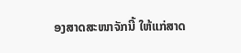ອງສາດສະໜາຈັກນີ້ ໃຫ້ແກ່ສາດ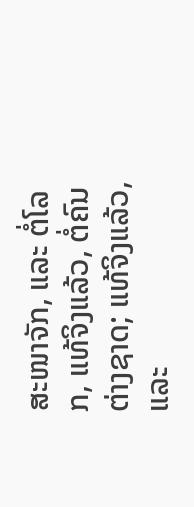ສະໜາຈັກ, ແລະ ຕໍ່ໂລກ, ແທ້ຈິງແລ້ວ, ຕໍ່ຄົນຕ່າງຊາດ; ແທ້ຈິງແລ້ວ, ແລະ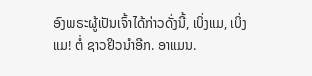ອົງພຣະຜູ້ເປັນເຈົ້າໄດ້ກ່າວດັ່ງນີ້, ເບິ່ງແມ, ເບິ່ງແມ! ຕໍ່ ຊາວຢິວນຳອີກ. ອາແມນ.